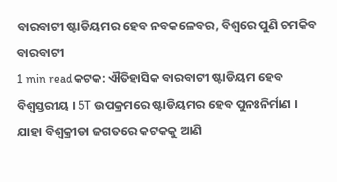ବାରବାଟୀ ଷ୍ଟାଡିୟମର ହେବ ନବକଳେବର, ବିଶ୍ବରେ ପୁଣି ଚମକିବ ବାରବାଟୀ
1 min readକଟକ: ଐତିହାସିକ ବାରବାଟୀ ଷ୍ଟାଡିୟମ ହେବ ବିଶ୍ବସ୍ତରୀୟ । 5T ଉପକ୍ରମରେ ଷ୍ଟାଡିୟମର ହେବ ପୁନଃନିର୍ମାଣ । ଯାହା ବିଶ୍ଵକ୍ରୀଡା ଜଗତରେ କଟକକୁ ଆଣି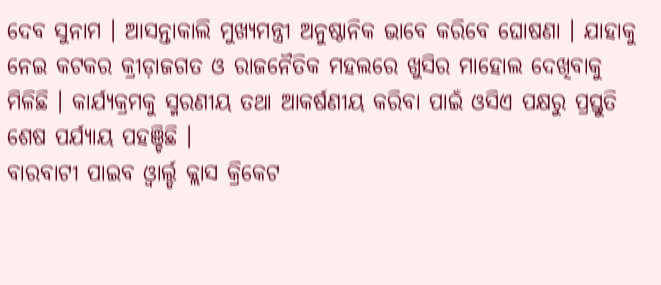ଦେବ ସୁନାମ । ଆସନ୍ତାକାଲି ମୁଖ୍ୟମନ୍ତ୍ରୀ ଅନୁଷ୍ଠାନିକ ଭାବେ କରିବେ ଘୋଷଣା । ଯାହାକୁ ନେଇ କଟକର କ୍ରୀଡ଼ାଜଗତ ଓ ରାଜନୈତିକ ମହଲରେ ଖୁସିର ମାହୋଲ ଦେଖିବାକୁ ମିଳିଛି । କାର୍ଯ୍ୟକ୍ରମକୁ ସ୍ମରଣୀୟ ତଥା ଆକର୍ଷଣୀୟ କରିବା ପାଇଁ ଓସିଏ ପକ୍ଷରୁ ପ୍ରସ୍ତୁତି ଶେଷ ପର୍ଯ୍ୟାୟ ପହଞ୍ଚିଛି ।
ବାରବାଟୀ ପାଇବ ଓ୍ବାର୍ଲ୍ଡ କ୍ଲାସ କ୍ରିକେଟ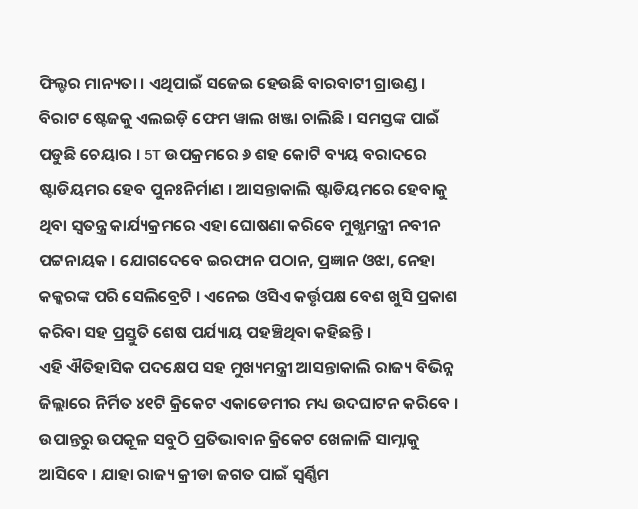ଫିଲ୍ଡର ମାନ୍ୟତା । ଏଥିପାଇଁ ସଜେଇ ହେଉଛି ବାରବାଟୀ ଗ୍ରାଉଣ୍ଡ । ବିରାଟ ଷ୍ଟେଜକୁ ଏଲଇଡ଼ି ଫେମ ୱାଲ ଖଞ୍ଜା ଚାଲିଛି । ସମସ୍ତଙ୍କ ପାଇଁ ପଡୁଛି ଚେୟାର । 5T ଉପକ୍ରମରେ ୬ ଶହ କୋଟି ବ୍ୟୟ ବରାଦରେ ଷ୍ଟାଡିୟମର ହେବ ପୁନଃନିର୍ମାଣ । ଆସନ୍ତାକାଲି ଷ୍ଟାଡିୟମରେ ହେବାକୁ ଥିବା ସ୍ୱତନ୍ତ୍ର କାର୍ଯ୍ୟକ୍ରମରେ ଏହା ଘୋଷଣା କରିବେ ମୁଖ୍ଯମନ୍ତ୍ରୀ ନବୀନ ପଟ୍ଟନାୟକ । ଯୋଗଦେବେ ଇରଫାନ ପଠାନ, ପ୍ରଜ୍ଞାନ ଓଝା, ନେହା କକ୍କରଙ୍କ ପରି ସେଲିବ୍ରେଟି । ଏନେଇ ଓସିଏ କର୍ତ୍ତୃପକ୍ଷ ବେଶ ଖୁସି ପ୍ରକାଶ କରିବା ସହ ପ୍ରସ୍ତୁତି ଶେଷ ପର୍ଯ୍ୟାୟ ପହଞ୍ଚିଥିବା କହିଛନ୍ତି ।
ଏହି ଐତିହାସିକ ପଦକ୍ଷେପ ସହ ମୁଖ୍ୟମନ୍ତ୍ରୀ ଆସନ୍ତାକାଲି ରାଜ୍ୟ ବିଭିନ୍ନ ଜିଲ୍ଲାରେ ନିର୍ମିତ ୪୧ଟି କ୍ରିକେଟ ଏକାଡେମୀର ମଧ୍ୟ ଉଦଘାଟନ କରିବେ । ଉପାନ୍ତରୁ ଉପକୂଳ ସବୁଠି ପ୍ରତିଭାବାନ କ୍ରିକେଟ ଖେଳାଳି ସାମ୍ନାକୁ ଆସିବେ । ଯାହା ରାଜ୍ୟ କ୍ରୀଡା ଜଗତ ପାଇଁ ସ୍ୱର୍ଣ୍ଣିମ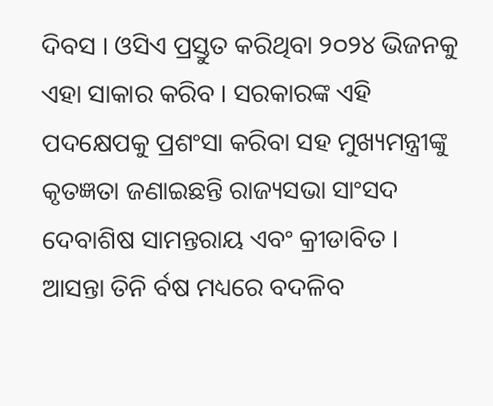ଦିବସ । ଓସିଏ ପ୍ରସ୍ତୁତ କରିଥିବା ୨୦୨୪ ଭିଜନକୁ ଏହା ସାକାର କରିବ । ସରକାରଙ୍କ ଏହି ପଦକ୍ଷେପକୁ ପ୍ରଶଂସା କରିବା ସହ ମୁଖ୍ୟମନ୍ତ୍ରୀଙ୍କୁ କୃତଜ୍ଞତା ଜଣାଇଛନ୍ତି ରାଜ୍ୟସଭା ସାଂସଦ ଦେବାଶିଷ ସାମନ୍ତରାୟ ଏବଂ କ୍ରୀଡାବିତ ।
ଆସନ୍ତା ତିନି ର୍ବଷ ମଧ୍ୟରେ ବଦଳିବ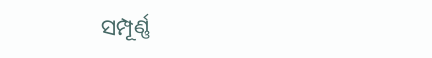ସମ୍ପୂର୍ଣ୍ଣ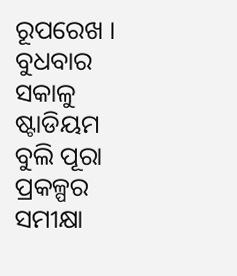ରୂପରେଖ । ବୁଧବାର ସକାଳୁ ଷ୍ଟାଡିୟମ ବୁଲି ପୂରା ପ୍ରକଳ୍ପର ସମୀକ୍ଷା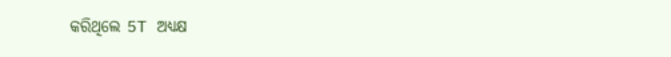କରିଥିଲେ 5T ଅଧ୍ୟକ୍ଷ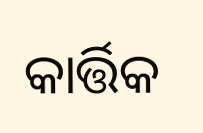କାର୍ତ୍ତିକ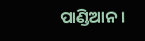ପାଣ୍ଡିଆନ ।